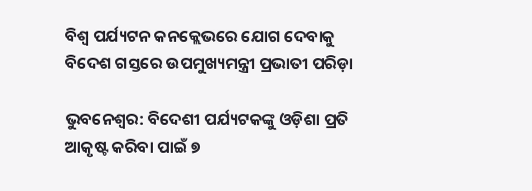ବିଶ୍ବ ପର୍ଯ୍ୟଟନ କନକ୍ଲେଭରେ ଯୋଗ ଦେବାକୁ ବିଦେଶ ଗସ୍ତରେ ଉପମୁଖ୍ୟମନ୍ତ୍ରୀ ପ୍ରଭାତୀ ପରିଡ଼ା

ଭୁବନେଶ୍ବର: ବିଦେଶୀ ପର୍ଯ୍ୟଟକଙ୍କୁ ଓଡ଼ିଶା ପ୍ରତି ଆକୃଷ୍ଟ କରିବା ପାଇଁ ୭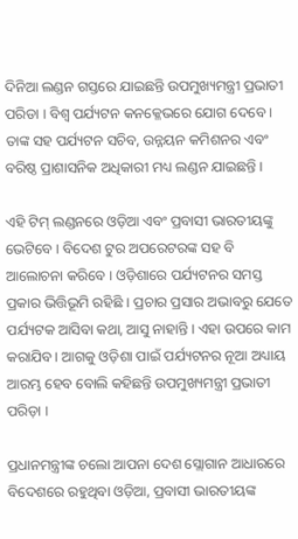ଦିନିଆ ଲଣ୍ଡନ ଗସ୍ତରେ ଯାଇଛନ୍ତି ଉପମୁଖ୍ୟମନ୍ତ୍ରୀ ପ୍ରଭାତୀ ପରିଡା । ବିଶ୍ୱ ପର୍ଯ୍ୟଟନ କନକ୍ଳେଭରେ ଯୋଗ ଦେବେ । ତାଙ୍କ ସହ ପର୍ଯ୍ୟଟନ ସଚିବ, ଉନ୍ନୟନ କମିଶନର ଏବଂ ବରିଷ୍ଠ ପ୍ରାଶାସନିକ ଅଧିକାରୀ ମଧ୍ୟ ଲଣ୍ଡନ ଯାଇଛନ୍ତି ।

ଏହି ଟିମ୍ ଲଣ୍ଡନରେ ଓଡ଼ିଆ ଏବଂ ପ୍ରବାସୀ ଭାରତୀୟଙ୍କୁ ଭେଟିବେ । ବିଦେଶ ଟୁର ଅପରେଟରଙ୍କ ସହ ବି ଆଲୋଚନା କରିବେ । ଓଡ଼ିଶାରେ ପର୍ଯ୍ୟଟନର ସମସ୍ତ ପ୍ରକାର ଭିତ୍ତିଭୂମି ରହିଛି । ପ୍ରଚାର ପ୍ରସାର ଅଭାବରୁ ଯେତେ ପର୍ଯ୍ୟଟକ ଆସିବା କଥା, ଆସୁ ନାହାନ୍ତି । ଏହା ଉପରେ କାମ କରାଯିବ । ଆଗକୁ ଓଡ଼ିଶା ପାଇଁ ପର୍ଯ୍ୟଟନର ନୂଆ ଅଧ୍ୟାୟ ଆରମ୍ଭ ହେବ ବୋଲି କହିଛନ୍ତି ଉପମୁଖ୍ୟମନ୍ତ୍ରୀ ପ୍ରଭାତୀ ପରିଡ଼ା ।

ପ୍ରଧାନମନ୍ତ୍ରୀଙ୍କ ଚଲୋ ଆପନା ଦେଶ ସ୍ଲୋଗାନ ଆଧାରରେ ବିଦେଶରେ ରହୁଥିବା ଓଡ଼ିଆ, ପ୍ରବାସୀ ଭାରତୀୟଙ୍କ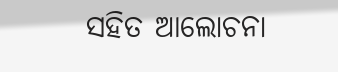ସହିତ ଆଲୋଚନା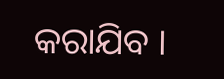କରାଯିବ ।